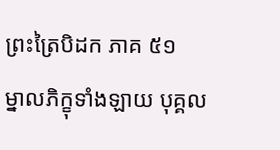ព្រះត្រៃបិដក ភាគ ៥១
ម្នាលភិក្ខុទាំងឡាយ បុគ្គល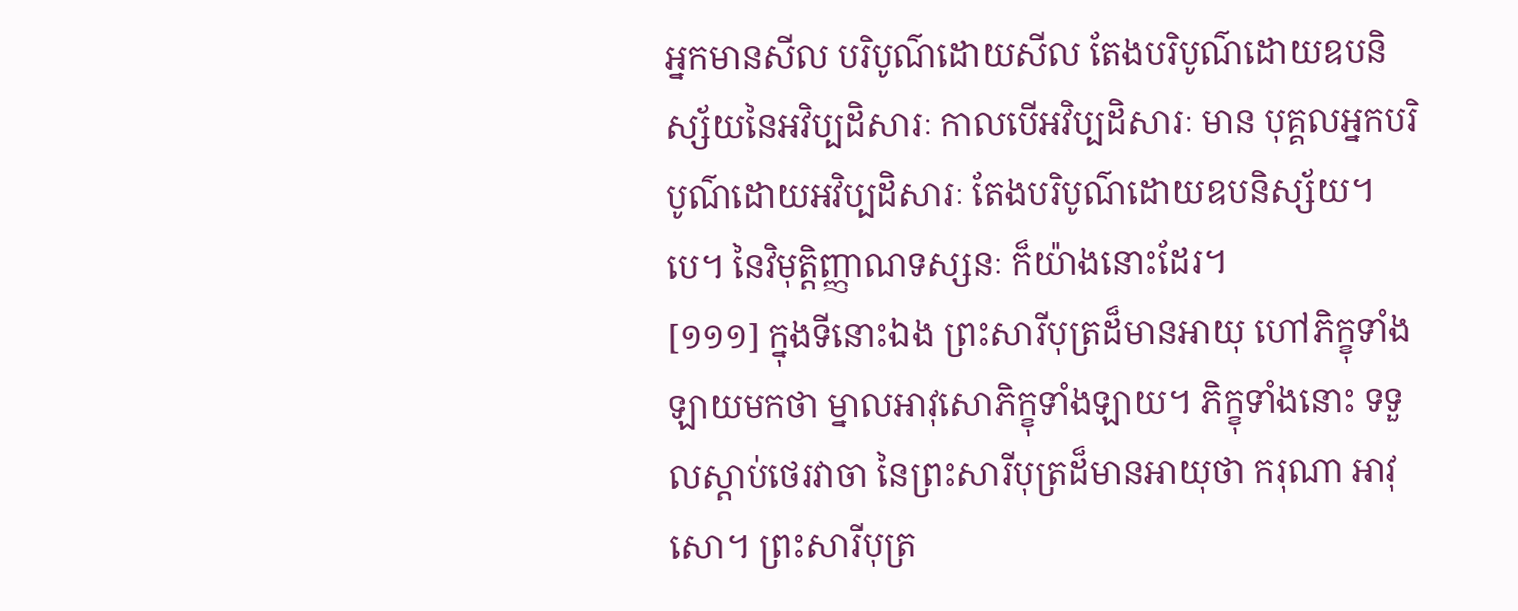អ្នកមានសីល បរិបូណ៌ដោយសីល តែងបរិបូណ៌ដោយឧបនិស្ស័យនៃអវិប្បដិសារៈ កាលបើអវិប្បដិសារៈ មាន បុគ្គលអ្នកបរិបូណ៌ដោយអវិប្បដិសារៈ តែងបរិបូណ៌ដោយឧបនិស្ស័យ។បេ។ នៃវិមុត្តិញ្ញាណទស្សនៈ ក៏យ៉ាងនោះដែរ។
[១១១] ក្នុងទីនោះឯង ព្រះសារីបុត្រដ៏មានអាយុ ហៅភិក្ខុទាំងឡាយមកថា ម្នាលអាវុសោភិក្ខុទាំងឡាយ។ ភិក្ខុទាំងនោះ ទទួលស្តាប់ថេរវាចា នៃព្រះសារីបុត្រដ៏មានអាយុថា ករុណា អាវុសោ។ ព្រះសារីបុត្រ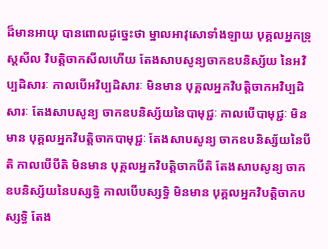ដ៏មានអាយុ បានពោលដូច្នេះថា ម្នាលអាវុសោទាំងឡាយ បុគ្គលអ្នកទ្រុស្តសីល វិបត្តិចាកសីលហើយ តែងសាបសូន្យចាកឧបនិស្ស័យ នៃអវិប្បដិសារៈ កាលបើអវិប្បដិសារៈ មិនមាន បុគ្គលអ្នកវិបត្តិចាកអវិប្បដិសារៈ តែងសាបសូន្យ ចាកឧបនិស្ស័យនៃបាមុជ្ជៈ កាលបើបាមុជ្ជៈ មិនមាន បុគ្គលអ្នកវិបត្តិចាកបាមុជ្ជៈ តែងសាបសូន្យ ចាកឧបនិស្ស័យនៃបីតិ កាលបើបីតិ មិនមាន បុគ្គលអ្នកវិបត្តិចាកបីតិ តែងសាបសូន្យ ចាកឧបនិស្ស័យនៃបស្សទ្ធិ កាលបើបស្សទ្ធិ មិនមាន បុគ្គលអ្នកវិបត្តិចាកបស្សទ្ធិ តែង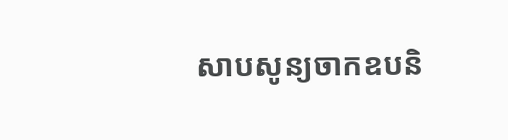សាបសូន្យចាកឧបនិ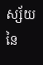ស្ស័យនៃ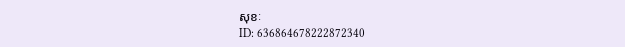សុខៈ
ID: 636864678222872340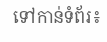ទៅកាន់ទំព័រ៖